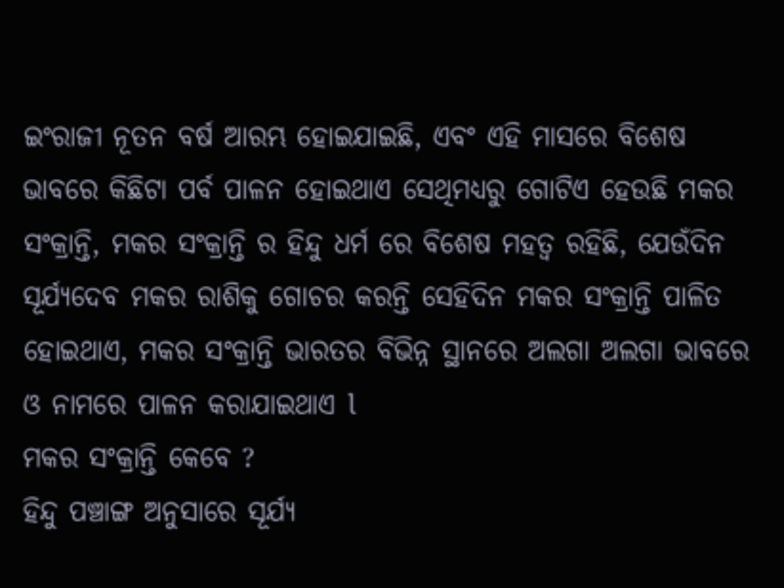ଇଂରାଜୀ ନୂତନ ବର୍ଷ ଆରମ୍ଭ ହୋଇଯାଇଛି, ଏବଂ ଏହି ମାସରେ ବିଶେଷ ଭାବରେ କିଛିଟା ପର୍ବ ପାଳନ ହୋଇଥାଏ ସେଥିମଧ୍ୟରୁ ଗୋଟିଏ ହେଉଛି ମକର ସଂକ୍ରାନ୍ତି, ମକର ସଂକ୍ରାନ୍ତି ର ହିନ୍ଦୁ ଧର୍ମ ରେ ବିଶେଷ ମହତ୍ୱ ରହିଛି, ଯେଉଁଦିନ ସୂର୍ଯ୍ୟଦେବ ମକର ରାଶିକୁ ଗୋଚର କରନ୍ତି ସେହିଦିନ ମକର ସଂକ୍ରାନ୍ତି ପାଳିତ ହୋଇଥାଏ, ମକର ସଂକ୍ରାନ୍ତି ଭାରତର ବିଭିନ୍ନ ସ୍ଥାନରେ ଅଲଗା ଅଲଗା ଭାବରେ ଓ ନାମରେ ପାଳନ କରାଯାଇଥାଏ l
ମକର ସଂକ୍ରାନ୍ତି କେବେ ?
ହିନ୍ଦୁ ପଞ୍ଚାଙ୍ଗ ଅନୁସାରେ ସୂର୍ଯ୍ୟ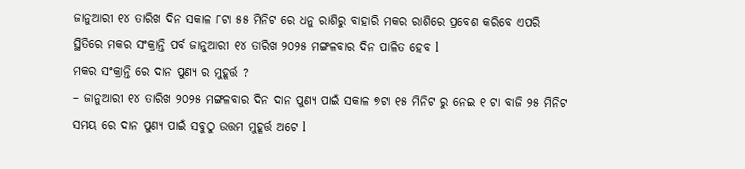ଜାନୁଆରୀ ୧୪ ତାରିଖ ଦିନ ସକାଳ ୮ଟା ୫୫ ମିନିଟ ରେ ଧନୁ ରାଶିରୁ ବାହାରି ମକର ରାଶିରେ ପ୍ରବେଶ କରିବେ ଏପରି ସ୍ଥିତିରେ ମକର ସଂକ୍ରାନ୍ତି ପର୍ବ ଜାନୁଆରୀ ୧୪ ତାରିଖ ୨୦୨୫ ମଙ୍ଗଳବାର ଦିନ ପାଳିତ ହେବ l
ମକର ସଂକ୍ରାନ୍ତି ରେ ଦାନ ପୁଣ୍ୟ ର ମୁହୂର୍ତ୍ତ ?
– ଜାନୁଆରୀ ୧୪ ତାରିଖ ୨୦୨୫ ମଙ୍ଗଳବାର ଦିନ ଦାନ ପୁଣ୍ୟ ପାଇଁ ସକାଳ ୭ଟା ୧୫ ମିନିଟ ରୁ ନେଇ ୧ ଟା ବାଜି ୨୫ ମିନିଟ ସମୟ ରେ ଦାନ ପୁଣ୍ୟ ପାଇଁ ସବୁଠୁ ଉତ୍ତମ ମୁହୂର୍ତ୍ତ ଅଟେ l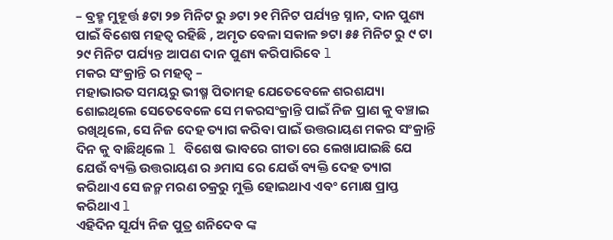– ବ୍ରହ୍ମ ମୁହୂର୍ତ୍ତ ୫ଟା ୨୭ ମିନିଟ ରୁ ୬ଟା ୨୧ ମିନିଟ ପର୍ଯ୍ୟନ୍ତ ସ୍ନାନ, ଦାନ ପୁଣ୍ୟ ପାଇଁ ବିଶେଷ ମହତ୍ୱ ରହିଛି , ଅମୃତ ବେଳା ସକାଳ ୭ଟା ୫୫ ମିନିଟ ରୁ ୯ ଟା ୨୯ ମିନିଟ ପର୍ଯ୍ୟନ୍ତ ଆପଣ ଦାନ ପୁଣ୍ୟ କରିପାରିବେ l
ମକର ସଂକ୍ରାନ୍ତି ର ମହତ୍ୱ –
ମହାଭାରତ ସମୟରୁ ଭୀଷ୍ମ ପିତାମହ ଯେତେବେଳେ ଶରଶଯ୍ୟା ଶୋଇଥିଲେ ସେତେବେଳେ ସେ ମକରସଂକ୍ରାନ୍ତି ପାଇଁ ନିଜ ପ୍ରାଣ କୁ ବଞ୍ଚାଇ ରଖିଥିଲେ, ସେ ନିଜ ଦେହ ତ୍ୟାଗ କରିବା ପାଇଁ ଉତ୍ତରାୟଣ ମକର ସଂକ୍ରାନ୍ତି ଦିନ କୁ ବାଛିଥିଲେ l ବିଶେଷ ଭାବରେ ଗୀତା ରେ ଲେଖାଯାଇଛି ଯେ ଯେଉଁ ବ୍ୟକ୍ତି ଉତ୍ତରାୟଣ ର ୬ମାସ ରେ ଯେଉଁ ବ୍ୟକ୍ତି ଦେହ ତ୍ୟାଗ କରିଥାଏ ସେ ଜନ୍ମ ମରଣ ଚକ୍ରରୁ ମୁକ୍ତି ହୋଇଥାଏ ଏବଂ ମୋକ୍ଷ ପ୍ରାପ୍ତ କରିଥାଏ l
ଏହିଦିନ ସୂର୍ଯ୍ୟ ନିଜ ପୁତ୍ର ଶନିଦେବ ଙ୍କ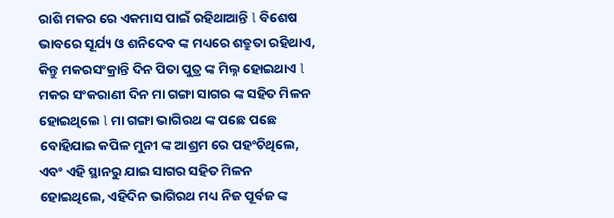ରାଶି ମକର ରେ ଏକମାସ ପାଇଁ ରହିଥାଆନ୍ତି l ବିଶେଷ ଭାବରେ ସୂର୍ଯ୍ୟ ଓ ଶନିଦେବ ଙ୍କ ମଧ୍ୟରେ ଶତ୍ରୁତା ରହିଥାଏ, କିନ୍ତୁ ମକରସଂକ୍ରାନ୍ତି ଦିନ ପିତା ପୁତ୍ର ଙ୍କ ମିଲ୍ନ ହୋଇଥାଏ l
ମକର ସଂକରାଣୀ ଦିନ ମା ଗଙ୍ଗା ସାଗର ଙ୍କ ସହିତ ମିଳନ ହୋଇଥିଲେ l ମା ଗଙ୍ଗା ଭାଗିରଥ ଙ୍କ ପଛେ ପଛେ ବୋହିଯାଇ କପିଳ ମୁନୀ ଙ୍କ ଆଶ୍ରମ ରେ ପହଂଚିଥିଲେ, ଏବଂ ଏହି ସ୍ଥାନରୁ ଯାଇ ସାଗର ସହିତ ମିଳନ ହୋଇଥିଲେ, ଏହିଦିନ ଭାଗିରଥ ମଧ୍ୟ ନିଜ ପୂର୍ବଜ ଙ୍କ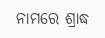ନାମରେ ଶ୍ରାଦ୍ଧ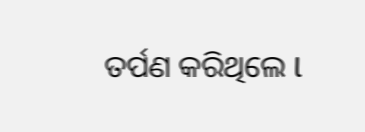ତର୍ପଣ କରିଥିଲେ l